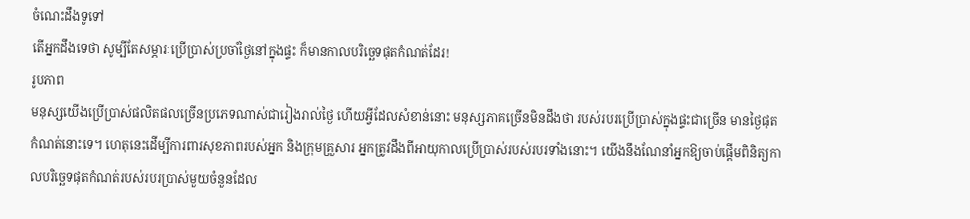ចំណេះដឹងទូទៅ
តើអ្នកដឹងទេថា សូម្បីតែសម្ភារៈប្រើប្រាស់ប្រចាំថ្ងៃនៅក្នុងផ្ទះ ក៏មានកាលបរិចេ្ឆទផុតកំណត់ដែរ!
រូបភាព
មនុស្សយើងប្រើប្រាស់ផលិតផលច្រើនប្រភេទណាស់ជារៀងរាល់ថ្ងៃ ហើយអ្វីដែលសំខាន់នោះ មនុស្សភាគច្រើនមិនដឹងថា របស់របរប្រើប្រាស់ក្នុងផ្ទះជាច្រើន មានថ្ងៃផុតកំណត់នោះទេ។ ហេតុនេះដើម្បីការពារសុខភាពរបស់អ្នក និងក្រុមគ្រួសារ អ្នកត្រូវដឹងពីអាយុកាលប្រើប្រាស់របស់របរទាំងនោះ។ យើងនឹងណែនាំអ្នកឱ្យចាប់ផ្តើមពិនិត្យកាលបរិច្ឆេទផុតកំណត់របស់របរប្រាស់មួយចំនួនដែល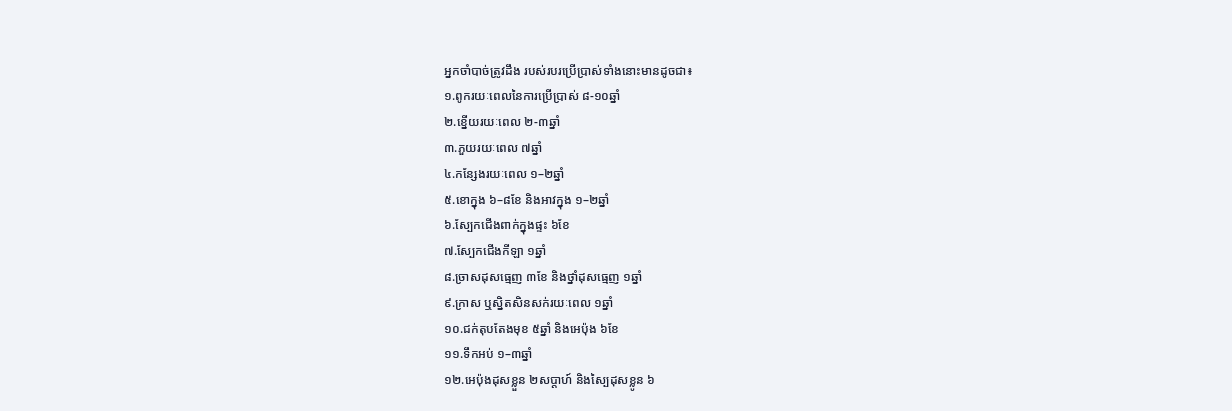អ្នកចាំបាច់ត្រូវដឹង របស់របរប្រើប្រាស់ទាំងនោះមានដូចជា៖
១.ពូករយៈពេលនៃការប្រើប្រាស់ ៨-១០ឆ្នាំ
២.ខ្នើយរយៈពេល ២-៣ឆ្នាំ
៣.ភួយរយៈពេល ៧ឆ្នាំ
៤.កន្សែងរយៈពេល ១–២ឆ្នាំ
៥.ខោក្នុង ៦–៨ខែ និងអាវក្នុង ១–២ឆ្នាំ
៦.ស្បែកជើងពាក់ក្នុងផ្ទះ ៦ខែ
៧.ស្បែកជើងកីឡា ១ឆ្នាំ
៨.ច្រាសដុសធ្មេញ ៣ខែ និងថ្នាំដុសធ្មេញ ១ឆ្នាំ
៩.ក្រាស ឬស្និតសិនសក់រយៈពេល ១ឆ្នាំ
១០.ជក់តុបតែងមុខ ៥ឆ្នាំ និងអេប៉ុង ៦ខែ
១១.ទឹកអប់ ១–៣ឆ្នាំ
១២.អេប៉ុងដុសខ្លួន ២សប្តាហ៍ និងស្បៃដុសខ្លូន ៦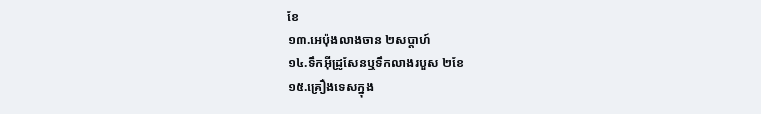ខែ
១៣.អេប៉ុងលាងចាន ២សប្ដាហ៍
១៤.ទឹកអ៊ីដ្រូសែនឬទឹកលាងរបួស ២ខែ
១៥.គ្រឿងទេសក្នុង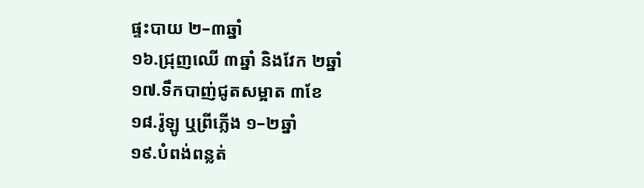ផ្ទះបាយ ២–៣ឆ្នាំ
១៦.ជ្រុញឈើ ៣ឆ្នាំ និងវែក ២ឆ្នាំ
១៧.ទឹកបាញ់ជូតសម្អាត ៣ខែ
១៨.រ៉ូឡូ ឬព្រីភ្លើង ១–២ឆ្នាំ
១៩.បំពង់ពន្លត់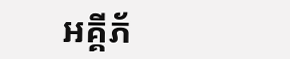អគ្គីភ័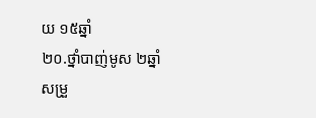យ ១៥ឆ្នាំ
២០.ថ្នាំបាញ់មូស ២ឆ្នាំ
សម្រួ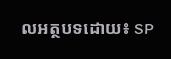លអត្ថបទដោយ៖ SP